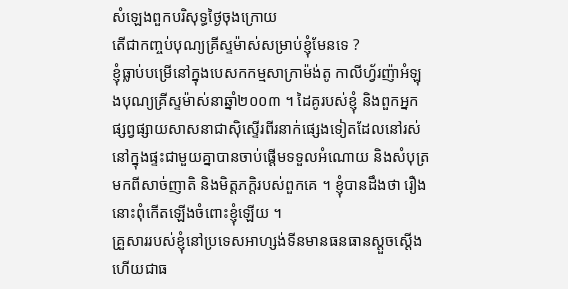សំឡេងពួកបរិសុទ្ធថ្ងៃចុងក្រោយ
តើជាកញ្ចប់បុណ្យគ្រីស្ទម៉ាស់សម្រាប់ខ្ញុំមែនទេ ?
ខ្ញុំធ្លាប់បម្រើនៅក្នុងបេសកកម្មសាក្រាម៉ង់តូ កាលីហ្វ័រញ៉ាអំឡុងបុណ្យគ្រីស្ទម៉ាស់នាឆ្នាំ២០០៣ ។ ដៃគូរបស់ខ្ញុំ និងពួកអ្នកផ្សព្វផ្សាយសាសនាជាស៊ិស្ទើរពីរនាក់ផ្សេងទៀតដែលនៅរស់នៅក្នុងផ្ទះជាមួយគ្នាបានចាប់ផ្ដើមទទួលអំណោយ និងសំបុត្រមកពីសាច់ញាតិ និងមិត្តភក្ដិរបស់ពួកគេ ។ ខ្ញុំបានដឹងថា រឿងនោះពុំកើតឡើងចំពោះខ្ញុំឡើយ ។
គ្រួសាររបស់ខ្ញុំនៅប្រទេសអាហ្សង់ទីនមានធនធានស្ដួចស្ដើង ហើយជាធ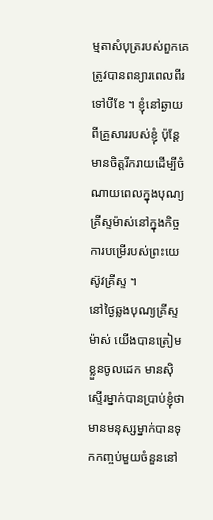ម្មតាសំបុត្ររបស់ពួកគេត្រូវបានពន្យារពេលពីរទៅបីខែ ។ ខ្ញុំនៅឆ្ងាយពីគ្រួសាររបស់ខ្ញុំ ប៉ុន្តែមានចិត្តរីករាយដើម្បីចំណាយពេលក្នុងបុណ្យគ្រីស្ទម៉ាស់នៅក្នុងកិច្ចការបម្រើរបស់ព្រះយេស៊ូវគ្រីស្ទ ។
នៅថ្ងៃឆ្លងបុណ្យគ្រីស្ទម៉ាស់ យើងបានត្រៀមខ្លួនចូលដេក មានស៊ិស្ទើរម្នាក់បានប្រាប់ខ្ញុំថា មានមនុស្សម្នាក់បានទុកកញ្ចប់មួយចំនួននៅ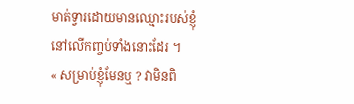មាត់ទ្វារដោយមានឈ្មោះរបស់ខ្ញុំនៅលើកញ្ចប់ទាំងនោះដែរ ។
« សម្រាប់ខ្ញុំមែនឬ ? វាមិនពិ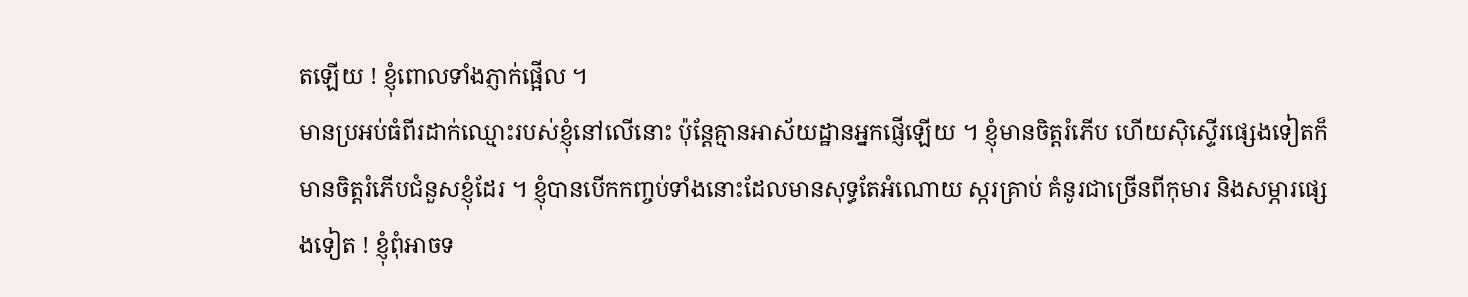តឡើយ ! ខ្ញុំពោលទាំងភ្ញាក់ផ្អើល ។
មានប្រអប់ធំពីរដាក់ឈ្មោះរបស់ខ្ញុំនៅលើនោះ ប៉ុន្តែគ្មានអាស័យដ្ឋានអ្នកផ្ញើឡើយ ។ ខ្ញុំមានចិត្តរំភើប ហើយស៊ិស្ទើរផ្សេងទៀតក៏មានចិត្តរំភើបជំនួសខ្ញុំដែរ ។ ខ្ញុំបានបើកកញ្ចប់ទាំងនោះដែលមានសុទ្ធតែអំណោយ ស្ករគ្រាប់ គំនូរជាច្រើនពីកុមារ និងសម្ភារផ្សេងទៀត ! ខ្ញុំពុំអាចទ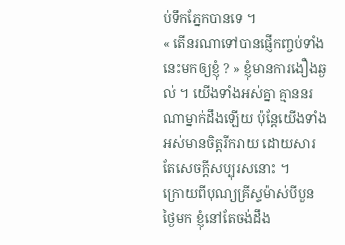ប់ទឹកភ្នែកបានទេ ។
« តើនរណាទៅបានផ្ញើកញ្ចប់ទាំងនេះមកឲ្យខ្ញុំ ? » ខ្ញុំមានការងឿងឆ្ងល់ ។ យើងទាំងអស់គ្នា គ្មាននរណាម្នាក់ដឹងឡើយ ប៉ុន្តែយើងទាំងអស់មានចិត្តរីករាយ ដោយសារតែសេចក្ដីសប្បុរសនោះ ។
ក្រោយពីបុណ្យគ្រីស្ទម៉ាស់បីបួនថ្ងៃមក ខ្ញុំនៅតែចង់ដឹង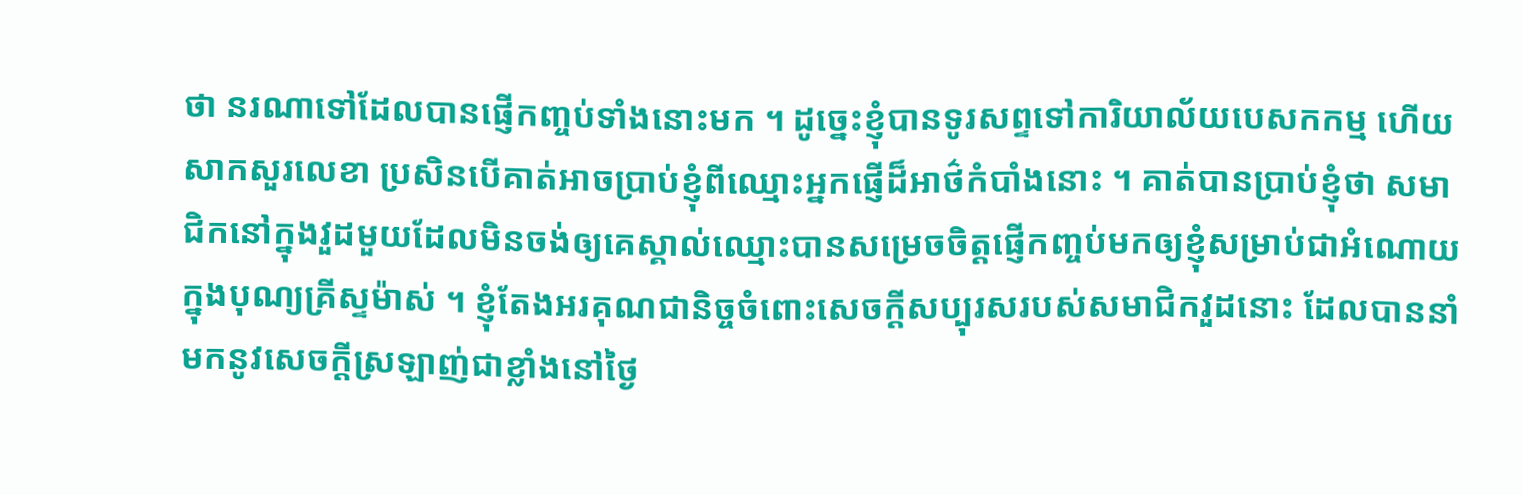ថា នរណាទៅដែលបានផ្ញើកញ្ចប់ទាំងនោះមក ។ ដូច្នេះខ្ញុំបានទូរសព្ទទៅការិយាល័យបេសកកម្ម ហើយសាកសួរលេខា ប្រសិនបើគាត់អាចប្រាប់ខ្ញុំពីឈ្មោះអ្នកផ្ញើដ៏អាថ៌កំបាំងនោះ ។ គាត់បានប្រាប់ខ្ញុំថា សមាជិកនៅក្នុងវួដមួយដែលមិនចង់ឲ្យគេស្គាល់ឈ្មោះបានសម្រេចចិត្តផ្ញើកញ្ចប់មកឲ្យខ្ញុំសម្រាប់ជាអំណោយក្នុងបុណ្យគ្រីស្ទម៉ាស់ ។ ខ្ញុំតែងអរគុណជានិច្ចចំពោះសេចក្ដីសប្បុរសរបស់សមាជិកវួដនោះ ដែលបាននាំមកនូវសេចក្ដីស្រឡាញ់ជាខ្លាំងនៅថ្ងៃ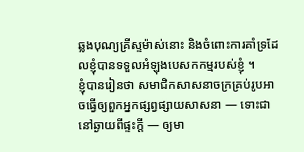ឆ្លងបុណ្យគ្រីស្ទម៉ាស់នោះ និងចំពោះការគាំទ្រដែលខ្ញុំបានទទួលអំឡុងបេសកកម្មរបស់ខ្ញុំ ។
ខ្ញុំបានរៀនថា សមាជិកសាសនាចក្រគ្រប់រូបអាចធ្វើឲ្យពួកអ្នកផ្សព្វផ្សាយសាសនា — ទោះជានៅឆ្ងាយពីផ្ទះក្ដី — ឲ្យមា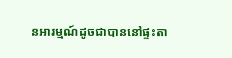នអារម្មណ៍ដូចជាបាននៅផ្ទះតា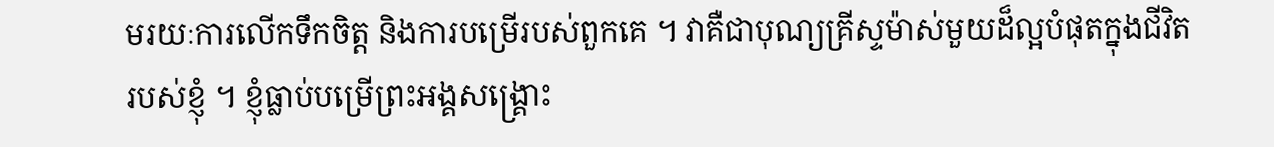មរយៈការលើកទឹកចិត្ត និងការបម្រើរបស់ពួកគេ ។ វាគឺជាបុណ្យគ្រីស្ទម៉ាស់មួយដ៏ល្អបំផុតក្នុងជីវិតរបស់ខ្ញុំ ។ ខ្ញុំធ្លាប់បម្រើព្រះអង្គសង្គ្រោះ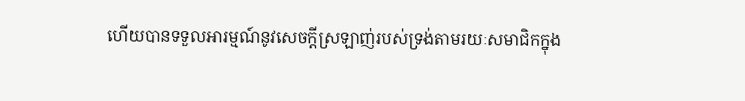ហើយបានទទួលអារម្មណ៍នូវសេចក្ដីស្រឡាញ់របស់ទ្រង់តាមរយៈសមាជិកក្នុង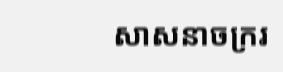សាសនាចក្ររ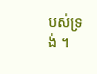បស់ទ្រង់ ។